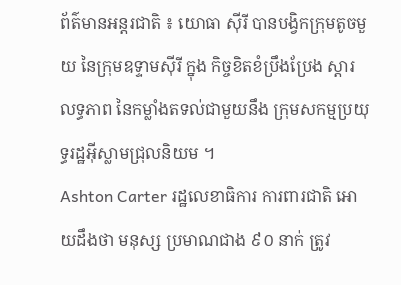ព័ត៌មានអន្តរជាតិ ៖ យោធា ស៊ីរី បានបង្វិកក្រុមតូចមួយ នៃក្រុមឧទ្ទាមស៊ីរី ក្នុង កិច្ចខិតខំប្រឹងប្រែង ស្តារលទ្ធភាព នៃកម្លាំងតទល់ជាមួយនឹង ក្រុមសកម្មប្រយុទ្ធរដ្ឋអ៊ីស្លាមជ្រុលនិយម ។
Ashton Carter រដ្ឋលេខាធិការ ការពារជាតិ អោយដឹងថា មនុស្ស ប្រមាណជាង ៩០ នាក់ ត្រូវ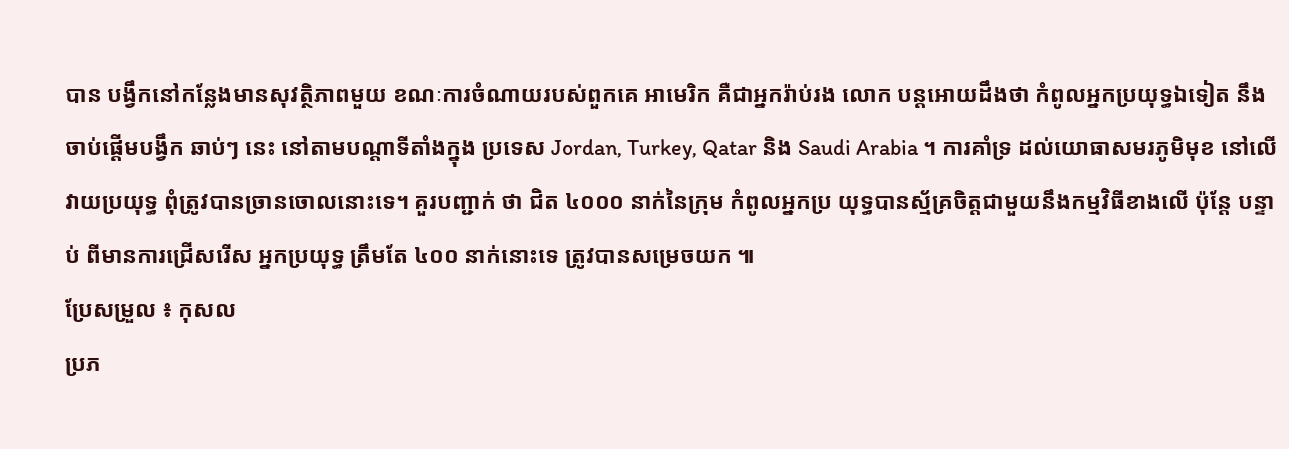បាន បង្វឹកនៅកន្លែងមានសុវត្ថិភាពមួយ ខណៈការចំណាយរបស់ពួកគេ អាមេរិក គឺជាអ្នករ៉ាប់រង លោក បន្តអោយដឹងថា កំពូលអ្នកប្រយុទ្ធឯទៀត នឹងចាប់ផ្តើមបង្វឹក ឆាប់ៗ នេះ នៅតាមបណ្តាទីតាំងក្នុង ប្រទេស Jordan, Turkey, Qatar និង Saudi Arabia ។ ការគាំទ្រ ដល់យោធាសមរភូមិមុខ នៅលើ វាយប្រយុទ្ធ ពុំត្រូវបានច្រានចោលនោះទេ។ គួរបញ្ជាក់ ថា ជិត ៤០០០ នាក់នៃក្រុម កំពូលអ្នកប្រ យុទ្ធបានស្ម័គ្រចិត្តជាមួយនឹងកម្មវិធីខាងលើ ប៉ុន្តែ បន្ទាប់ ពីមានការជ្រើសរើស អ្នកប្រយុទ្ធ ត្រឹមតែ ៤០០ នាក់នោះទេ ត្រូវបានសម្រេចយក ៕
ប្រែសម្រួល ៖ កុសល
ប្រភ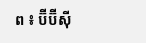ព ៖ ប៊ីប៊ីស៊ី